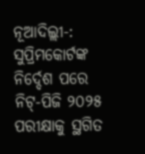ନୂଆଦିଲ୍ଲୀ-: ସୁପ୍ରିମକୋର୍ଟଙ୍କ ନିର୍ଦ୍ଦେଶ ପରେ ନିଟ୍-ପିଜି ୨୦୨୫ ପରୀକ୍ଷାକୁ ସ୍ଥଗିତ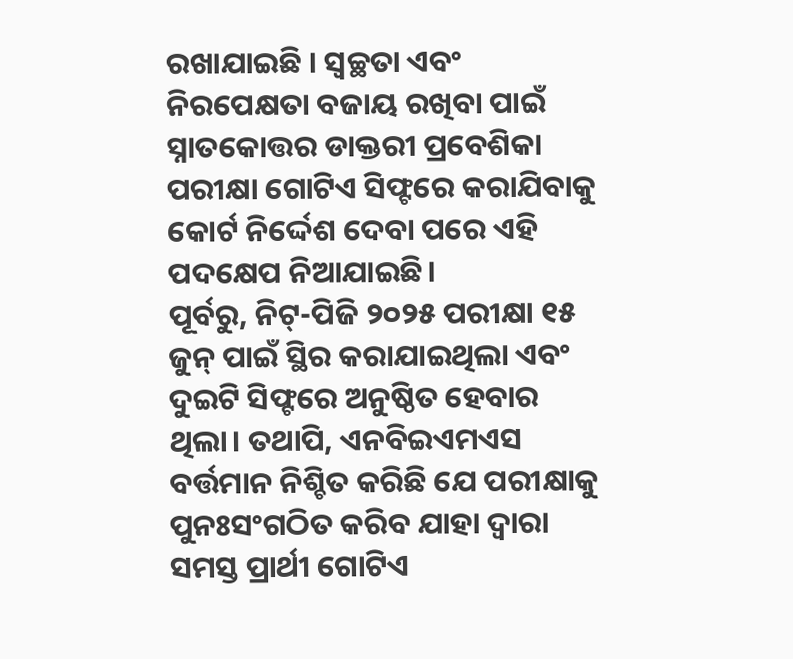ରଖାଯାଇଛି । ସ୍ୱଚ୍ଛତା ଏବଂ ନିରପେକ୍ଷତା ବଜାୟ ରଖିବା ପାଇଁ ସ୍ନାତକୋତ୍ତର ଡାକ୍ତରୀ ପ୍ରବେଶିକା ପରୀକ୍ଷା ଗୋଟିଏ ସିଫ୍ଟରେ କରାଯିବାକୁ କୋର୍ଟ ନିର୍ଦ୍ଦେଶ ଦେବା ପରେ ଏହି ପଦକ୍ଷେପ ନିଆଯାଇଛି।
ପୂର୍ବରୁ, ନିଟ୍-ପିଜି ୨୦୨୫ ପରୀକ୍ଷା ୧୫ ଜୁନ୍ ପାଇଁ ସ୍ଥିର କରାଯାଇଥିଲା ଏବଂ ଦୁଇଟି ସିଫ୍ଟରେ ଅନୁଷ୍ଠିତ ହେବାର ଥିଲା। ତଥାପି, ଏନବିଇଏମଏସ ବର୍ତ୍ତମାନ ନିଶ୍ଚିତ କରିଛି ଯେ ପରୀକ୍ଷାକୁ ପୁନଃସଂଗଠିତ କରିବ ଯାହା ଦ୍ୱାରା ସମସ୍ତ ପ୍ରାର୍ଥୀ ଗୋଟିଏ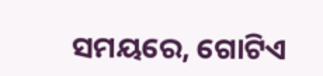ସମୟରେ, ଗୋଟିଏ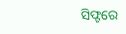ସିଫ୍ଟରେ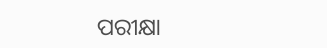ପରୀକ୍ଷା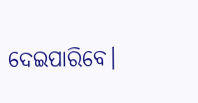ଦେଇପାରିବେ।